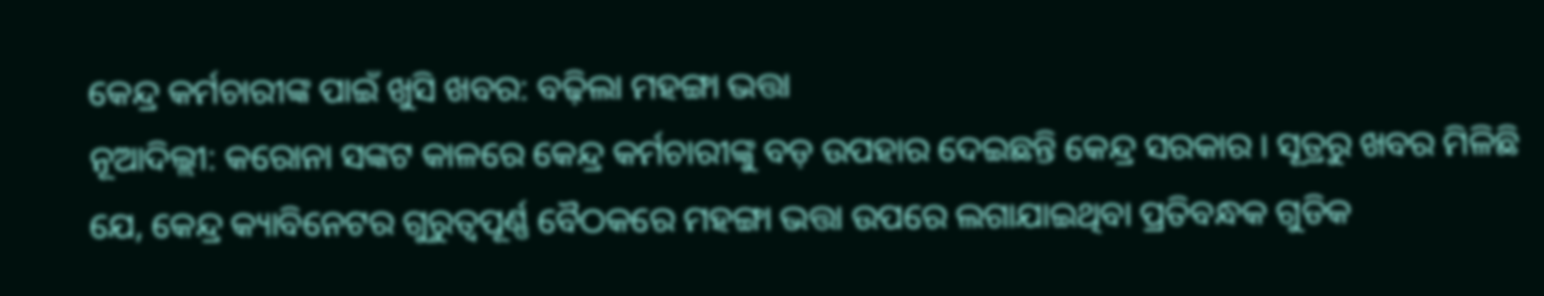କେନ୍ଦ୍ର କର୍ମଚାରୀଙ୍କ ପାଇଁ ଖୁସି ଖବର: ବଢ଼ିଲା ମହଙ୍ଗା ଭତ୍ତା
ନୂଆଦିଲ୍ଲୀ: କରୋନା ସଙ୍କଟ କାଳରେ କେନ୍ଦ୍ର କର୍ମଚାରୀଙ୍କୁ ବଡ଼ ଉପହାର ଦେଇଛନ୍ତି କେନ୍ଦ୍ର ସରକାର । ସୂତ୍ରରୁ ଖବର ମିଳିଛି ଯେ, କେନ୍ଦ୍ର କ୍ୟାବିନେଟର ଗୁରୁତ୍ୱପୂର୍ଣ୍ଣ ବୈଠକରେ ମହଙ୍ଗା ଭତ୍ତା ଉପରେ ଲଗାଯାଇଥିବା ପ୍ରତିବନ୍ଧକ ଗୁଡିକ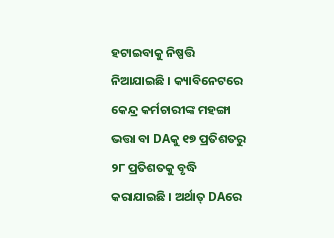ହଟାଇବାକୁ ନିଷ୍ପତ୍ତି ନିଆଯାଇଛି । କ୍ୟାବିନେଟରେ କେନ୍ଦ୍ର କର୍ମଚାରୀଙ୍କ ମହଙ୍ଗା ଭତ୍ତା ବା DAକୁ ୧୭ ପ୍ରତିଶତରୁ ୨୮ ପ୍ରତିଶତକୁ ବୃଦ୍ଧି କରାଯାଇଛି । ଅର୍ଥାତ୍ DAରେ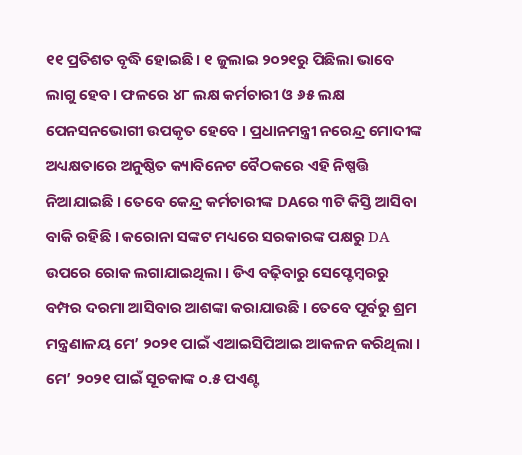୧୧ ପ୍ରତିଶତ ବୃଦ୍ଧି ହୋଇଛି । ୧ ଜୁଲାଇ ୨୦୨୧ରୁ ପିଛିଲା ଭାବେ ଲାଗୁ ହେବ। ଫଳରେ ୪୮ ଲକ୍ଷ କର୍ମଚାରୀ ଓ ୬୫ ଲକ୍ଷ ପେନସନଭୋଗୀ ଉପକୃତ ହେବେ । ପ୍ରଧାନମନ୍ତ୍ରୀ ନରେନ୍ଦ୍ର ମୋଦୀଙ୍କ ଅଧ୍ୟକ୍ଷତାରେ ଅନୁଷ୍ଠିତ କ୍ୟାବିନେଟ ବୈଠକରେ ଏହି ନିଷ୍ପତ୍ତି ନିଆଯାଇଛି । ତେବେ କେନ୍ଦ୍ର କର୍ମଚାରୀଙ୍କ DAରେ ୩ଟି କିସ୍ତି ଆସିବା ବାକି ରହିଛି । କରୋନା ସଙ୍କଟ ମଧ୍ୟରେ ସରକାରଙ୍କ ପକ୍ଷରୁ DA ଉପରେ ରୋକ ଲଗାଯାଇଥିଲା । ଡିଏ ବଢ଼ିବାରୁ ସେପ୍ଟେମ୍ବରରୁ ବମ୍ପର ଦରମା ଆସିବାର ଆଶଙ୍କା କରାଯାଉଛି । ତେବେ ପୂର୍ବରୁ ଶ୍ରମ ମନ୍ତ୍ରଣାଳୟ ମେ’ ୨୦୨୧ ପାଇଁ ଏଆଇସିପିଆଇ ଆକଳନ କରିଥିଲା । ମେ’ ୨୦୨୧ ପାଇଁ ସୂଚକାଙ୍କ ୦.୫ ପଏଣ୍ଟ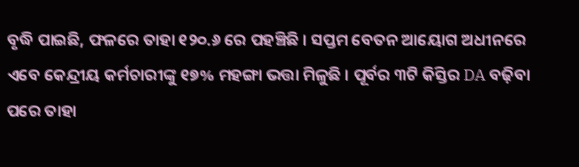ବୃଦ୍ଧି ପାଇଛି, ଫଳରେ ତାହା ୧୨୦.୬ ରେ ପହଞ୍ଚିଛି । ସପ୍ତମ ବେତନ ଆୟୋଗ ଅଧୀନରେ ଏବେ କେନ୍ଦ୍ରୀୟ କର୍ମଚାରୀଙ୍କୁ ୧୭% ମହଙ୍ଗା ଭତ୍ତା ମିଳୁଛି । ପୂର୍ବର ୩ଟି କିସ୍ତିର DA ବଢ଼ିବା ପରେ ତାହା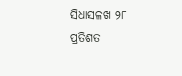ସିଧାସଳଖ ୨୮ ପ୍ରତିଶତ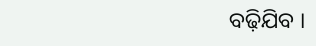ବଢ଼ିଯିବ ।